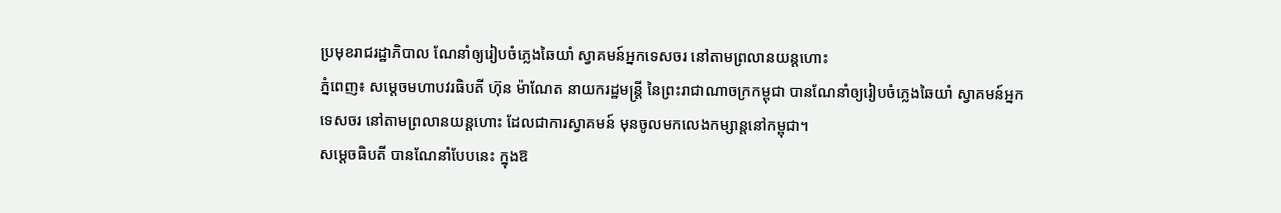ប្រមុខរាជរដ្ឋាភិបាល ណែនាំឲ្យរៀបចំភ្លេងឆៃយាំ ស្វាគមន៍អ្នកទេសចរ នៅតាមព្រលានយន្តហោះ
ភ្នំពេញ៖ សម្តេចមហាបវរធិបតី ហ៊ុន ម៉ាណែត នាយករដ្ឋមន្ត្រី នៃព្រះរាជាណាចក្រកម្ពុជា បានណែនាំឲ្យរៀបចំភ្លេងឆៃយាំ ស្វាគមន៍អ្នកទេសចរ នៅតាមព្រលានយន្តហោះ ដែលជាការស្វាគមន៍ មុនចូលមកលេងកម្សាន្តនៅកម្ពុជា។
សម្តេចធិបតី បានណែនាំបែបនេះ ក្នុងឱ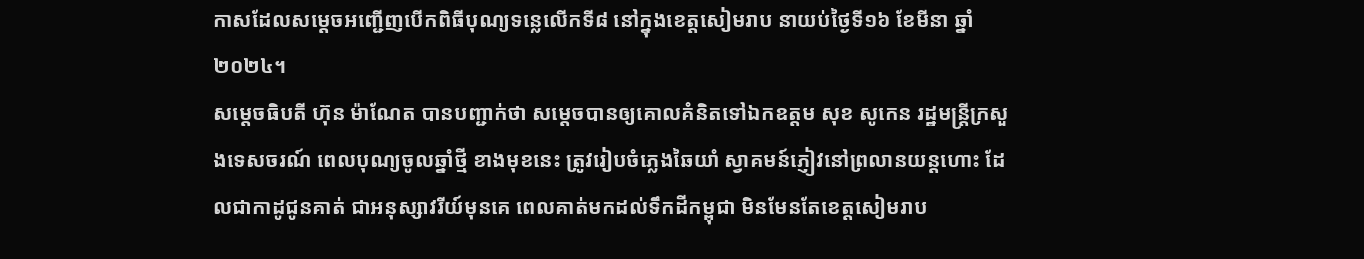កាសដែលសម្តេចអញ្ជើញបើកពិធីបុណ្យទន្លេលើកទី៨ នៅក្នុងខេត្តសៀមរាប នាយប់ថ្ងៃទី១៦ ខែមីនា ឆ្នាំ២០២៤។
សម្តេចធិបតី ហ៊ុន ម៉ាណែត បានបញ្ជាក់ថា សម្តេចបានឲ្យគោលគំនិតទៅឯកឧត្ដម សុខ សូកេន រដ្ឋមន្ត្រីក្រសួងទេសចរណ៍ ពេលបុណ្យចូលឆ្នាំថ្មី ខាងមុខនេះ ត្រូវរៀបចំភ្លេងឆៃយាំ ស្វាគមន៍ភ្ញៀវនៅព្រលានយន្ដហោះ ដែលជាកាដូជូនគាត់ ជាអនុស្សាវរីយ៍មុនគេ ពេលគាត់មកដល់ទឹកដីកម្ពុជា មិនមែនតែខេត្ដសៀមរាប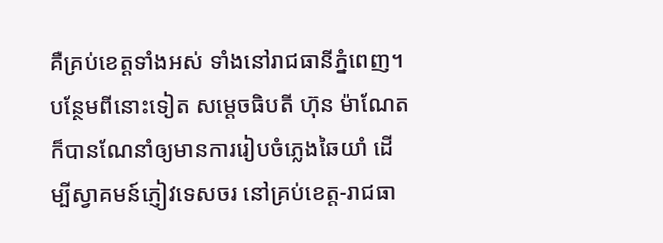គឺគ្រប់ខេត្ដទាំងអស់ ទាំងនៅរាជធានីភ្នំពេញ។
បន្ថែមពីនោះទៀត សម្តេចធិបតី ហ៊ុន ម៉ាណែត ក៏បានណែនាំឲ្យមានការរៀបចំភ្លេងឆៃយាំ ដើម្បីស្វាគមន៍ភ្ញៀវទេសចរ នៅគ្រប់ខេត្ដ-រាជធា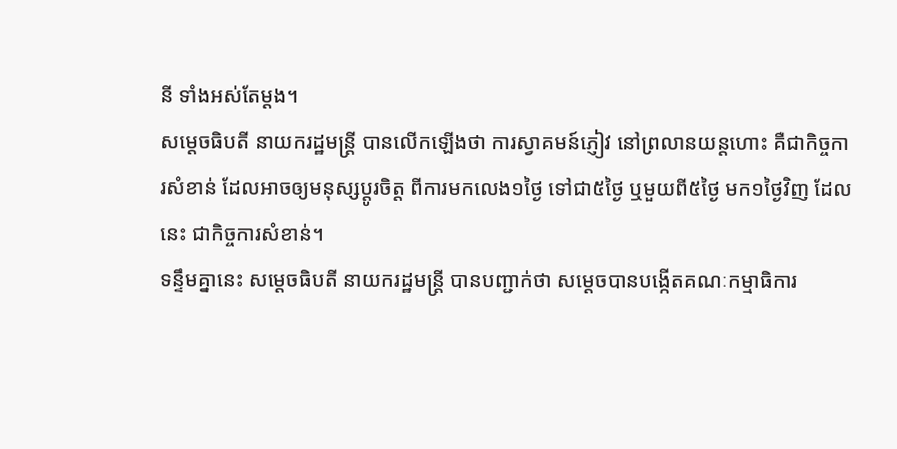នី ទាំងអស់តែម្ដង។
សម្តេចធិបតី នាយករដ្ឋមន្ត្រី បានលើកឡើងថា ការស្វាគមន៍ភ្ញៀវ នៅព្រលានយន្ដហោះ គឺជាកិច្ចការសំខាន់ ដែលអាចឲ្យមនុស្សប្ដូរចិត្ដ ពីការមកលេង១ថ្ងៃ ទៅជា៥ថ្ងៃ ឬមួយពី៥ថ្ងៃ មក១ថ្ងៃវិញ ដែលនេះ ជាកិច្ចការសំខាន់។
ទន្ទឹមគ្នានេះ សម្តេចធិបតី នាយករដ្ឋមន្ត្រី បានបញ្ជាក់ថា សម្ដេចបានបង្កើតគណៈកម្មាធិការ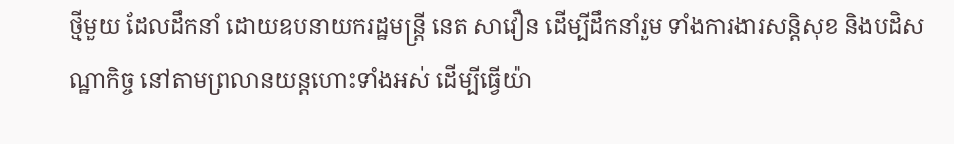ថ្មីមួយ ដែលដឹកនាំ ដោយឧបនាយករដ្ឋមន្ដ្រី នេត សាវឿន ដើម្បីដឹកនាំរួម ទាំងការងារសន្ដិសុខ និងបដិសណ្ឋាកិច្ច នៅតាមព្រលានយន្ដហោះទាំងអស់ ដើម្បីធ្វើយ៉ា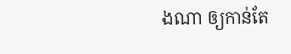ងណា ឲ្យកាន់តែ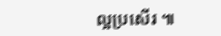ល្អប្រសើរ ៕